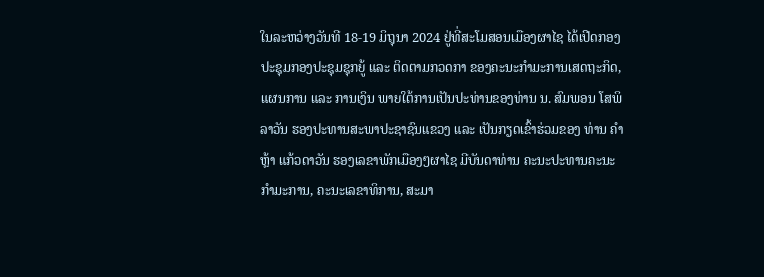ໃນລະຫວ່າງວັນທີ 18-19 ມິຖຸນາ 2024 ຢູ່ທີ່ສະໂມສອນເມືອງຜາໄຊ ໄດ້ເປີດກອງປະຊຸມກອງປະຊຸມຊຸກຍູ້ ແລະ ຕິດຕາມກວດກາ ຂອງຄະນະກຳມະການເສດຖະກິດ, ແຜນການ ແລະ ການເງິນ ພາຍໃຕ້ການເປັນປະທ່ານຂອງທ່ານ ນ. ສົມພອນ ໂສພິລາວັນ ຮອງປະທານສະພາປະຊາຊົນແຂວງ ແລະ ເປັນກຽດເຂົ້າຮ່ວມຂອງ ທ່ານ ຄຳຫຼ້າ ແກ້ວດາວັນ ຮອງເລຂາພັກເມືອງໆຜາໄຊ ມີບັນດາທ່ານ ຄະນະປະທານຄະນະກຳມະການ, ຄະນະເລຂາທິການ, ສະມາ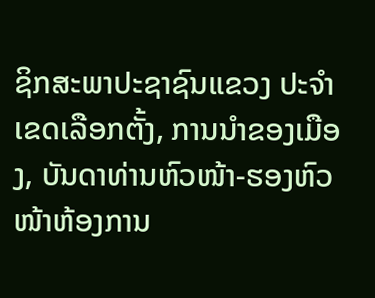ຊິກສະພາປະຊາຊົນແຂວງ ປະຈຳເຂດເລືອກຕັ້ງ, ການນຳຂອງເມືອງ, ບັນດາທ່ານຫົວໜ້າ-ຮອງຫົວໜ້າຫ້ອງການ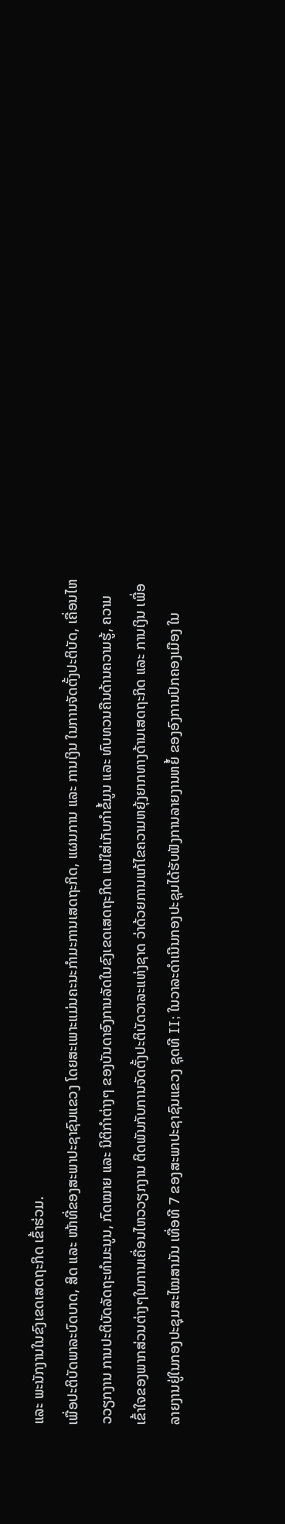ແລະ ພະນັກງານໃນຂົງເຂດເສດຖະກິດ ເຂົ້າຮ່ວມ.
ເພື່ອປະຕິບັດພາລະບົດບາດ, ສິດ ແລະ ໜ້າທີ່ຂອງສະພາປະຊາຊົນແຂວງ ໂດຍສະເພາະແມ່ນຄະນະກຳມະການເສດຖະກິດ, ແຜນການ ແລະ ການເງິນ ໃນການຈັດຕັ້ງປະຕິບັດ, ເຄື່ອນໄຫວວຽກງານ ການປະຕິບັດລັດຖະທຳມະນູນ, ກົດໝາຍ ແລະ ນິຕິກຳຕ່າງໆ ຂອງບັນດາອົງການລັດໃນຂົງເຂດເສດຖະກິດ ແນ່ໃສ່ເກັບກຳຂໍ້ມູນ ແລະ ທົບທວນຄືນດ້ານຄວາມຮູ້, ຄວາມເຂົ້າໃຈຂອງພາກສ່ວນຕ່າງໆໃນການເຄື່ອນໄຫວວຽກງານ ຕິດພັນກັບການຈັດຕັ້ງປະຕິບັດວາລະແຫ່ງຊາດ ວ່າດ້ວຍການແກ້ໄຂຄວາມຫຍຸ້ງຍາກທາງດ້ານເສດຖະກິດ ແລະ ການເງິນ ເພື່ອລາຍງານຢູ່ໃນກອງປະຊຸມສະໄໝສາມັນ ເທື່ອທີ 7 ຂອງສະພາປະຊາຊົນແຂວງ ຊຸດທີ II; ໃນວາລະດໍາເນີນກອງປະຊຸມໄດ້ຮັບຟັງການລາຍງານຫຍໍ້ ຂອງອົງການປົກຄອງເມືອງ ໃນ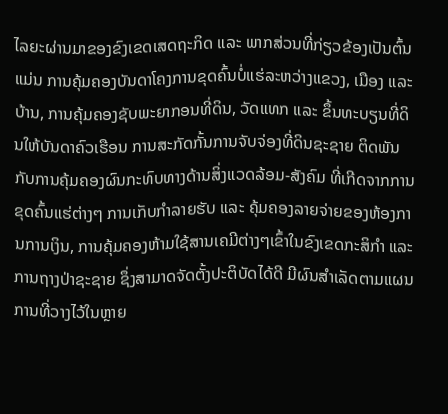ໄລຍະຜ່ານມາຂອງຂົງເຂດເສດຖະກິດ ແລະ ພາກສ່ວນທີ່ກ່ຽວຂ້ອງເປັນຕົ້ນແມ່ນ ການຄຸ້ມຄອງບັນດາໂຄງການຂຸດຄົ້ນບໍ່ແຮ່ລະຫວ່າງແຂວງ, ເມືອງ ແລະ ບ້ານ, ການຄຸ້ມຄອງຊັບພະຍາກອນທີ່ດິນ, ວັດແທກ ແລະ ຂຶ້ນທະບຽນທີ່ດິນໃຫ້ບັນດາຄົວເຮືອນ ການສະກັດກັ້ນການຈັບຈ່ອງທີ່ດິນຊະຊາຍ ຕິດພັນກັບການຄຸ້ມຄອງຜົນກະທົບທາງດ້ານສິ່ງແວດລ້ອມ-ສັງຄົມ ທີ່ເກີດຈາກການຂຸດຄົ້ນແຮ່ຕ່າງໆ ການເກັບກໍາລາຍຮັບ ແລະ ຄຸ້ມຄອງລາຍຈ່າຍຂອງຫ້ອງການການເງິນ, ການຄຸ້ມຄອງຫ້າມໃຊ້ສານເຄມີຕ່າງໆເຂົ້າໃນຂົງເຂດກະສິກຳ ແລະ ການຖາງປ່າຊະຊາຍ ຊຶ່ງສາມາດຈັດຕັ້ງປະຕິບັດໄດ້ດີ ມີຜົນສຳເລັດຕາມແຜນການທີ່ວາງໄວ້ໃນຫຼາຍ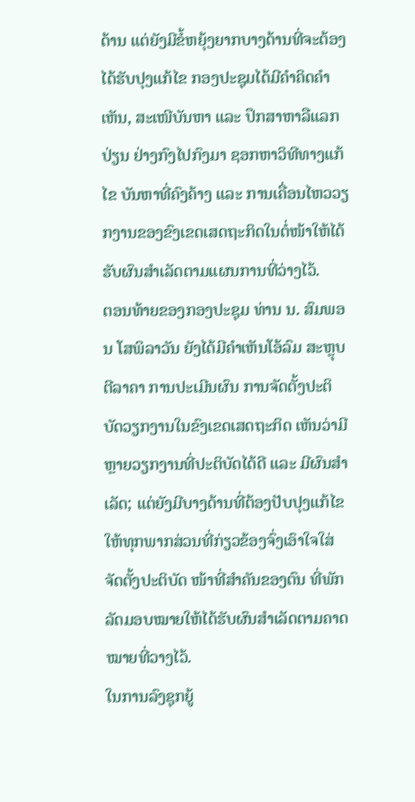ດ້ານ ແຕ່ຍັງມີຂໍ້ຫຍຸ້ງຍາກບາງດ້ານທີ່ຈະຕ້ອງໄດ້ຮັບປຸງແກ້ໄຂ ກອງປະຊຸມໄດ້ມີຄຳຄິດຄຳເຫັນ, ສະເໜີບັນຫາ ແລະ ປຶກສາຫາລືແລກປ່ຽນ ຢ່າງກົງໄປກົງມາ ຊອກຫາວິທີທາງແກ້ໄຂ ບັນຫາທີ່ຄົງຄ້າງ ແລະ ການເຄື່ອນໄຫວວຽກງານຂອງຂົງເຂດເສດຖະກິດໃນຕໍ່ໜ້າໃຫ້ໄດ້ຮັບຜົນສຳເລັດຕາມແຜນການທີ່ວ່າງໄວ້.
ຕອນທ້າຍຂອງກອງປະຊຸມ ທ່ານ ນ. ສົມພອນ ໂສພິລາວັນ ຍັງໄດ້ມີຄຳເຫັນໂອ້ລົມ ສະຫຼຸບຕີລາຄາ ການປະເມີນຜົນ ການຈັດຕັ້ງປະຕິບັດວຽກງານໃນຂົງເຂດເສດຖະກິດ ເຫັນວ່າມີຫຼາຍວຽກງານທີ່ປະຕິບັດໄດ້ດີ ແລະ ມີຜົນສຳເລັດ; ແຕ່ຍັງມີບາງດ້ານທີ່ຕ້ອງປັບປຸງແກ້ໄຂ ໃຫ້ທຸກພາກສ່ວນທີ່ກ່ຽວຂ້ອງຈົ່ງເອົາໃຈໃສ່ຈັດຕັ້ງປະຕິບັດ ໜ້າທີ່ສຳຄັນຂອງຕົນ ທີ່ພັກລັດມອບໝາຍໃຫ້ໄດ້ຮັບຜົນສຳເລັດຕາມຄາດໝາຍທີ່ວາງໄວ້.
ໃນການລົງຊຸກຍູ້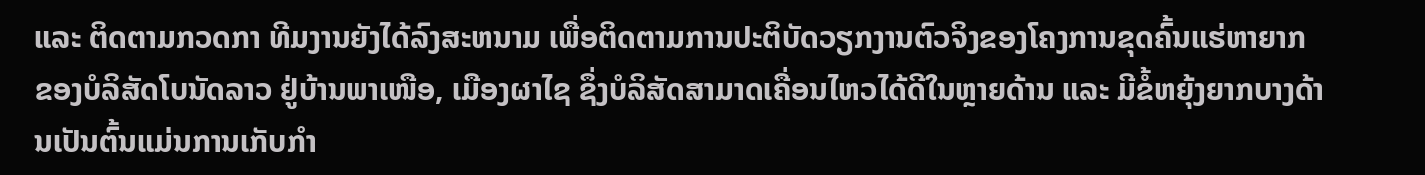ແລະ ຕິດຕາມກວດກາ ທີມງານຍັງໄດ້ລົງສະຫນາມ ເພື່ອຕິດຕາມການປະຕິບັດວຽກງານຕົວຈິງຂອງໂຄງການຂຸດຄົ້ນແຮ່ຫາຍາກ ຂອງບໍລິສັດໂບນັດລາວ ຢູ່ບ້ານພາເໜືອ, ເມືອງຜາໄຊ ຊຶ່ງບໍລິສັດສາມາດເຄື່ອນໄຫວໄດ້ດີໃນຫຼາຍດ້ານ ແລະ ມີຂໍ້ຫຍຸ້ງຍາກບາງດ້ານເປັນຕົ້ນແມ່ນການເກັບກຳ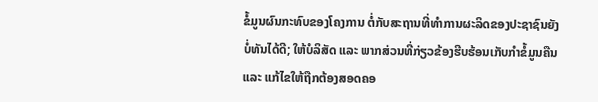ຂໍ້ມູນຜົນກະທົບຂອງໂຄງການ ຕໍ່ກັບສະຖານທີ່ທຳການຜະລິດຂອງປະຊາຊົນຍັງບໍ່ທັນໄດ້ດີ; ໃຫ້ບໍລິສັດ ແລະ ພາກສ່ວນທີ່ກ່ຽວຂ້ອງຮີບຮ້ອນເກັບກຳຂໍ້ມູນຄືນ ແລະ ແກ້ໄຂໃຫ້ຖືກຕ້ອງສອດຄອ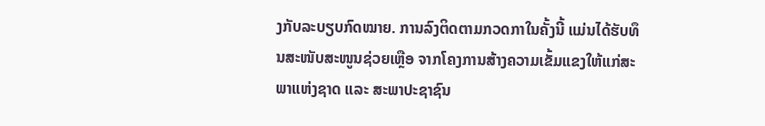ງກັບລະບຽບກົດໝາຍ. ການລົງຕິດຕາມກວດກາໃນຄັ້ງນີ້ ແມ່ນໄດ້ຮັບທຶນສະໜັບສະໜູນຊ່ວຍເຫຼືອ ຈາກໂຄງການສ້າງຄວາມເຂັ້ມແຂງໃຫ້ແກ່ສະພາແຫ່ງຊາດ ແລະ ສະພາປະຊາຊົນ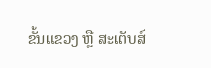ຂັ້ນແຂວງ ຫຼື ສະເຕັບສ໌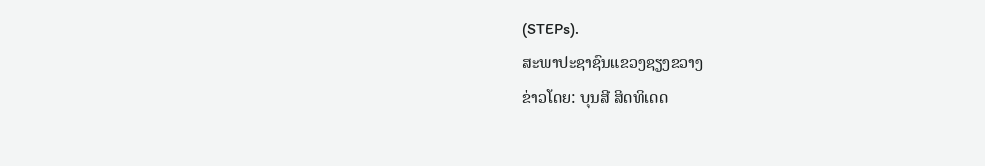(STEPs).
ສະພາປະຊາຊົນແຂວງຊຽງຂວາງ
ຂ່າວໂດຍ: ບຸນສີ ສິດທິເດດ